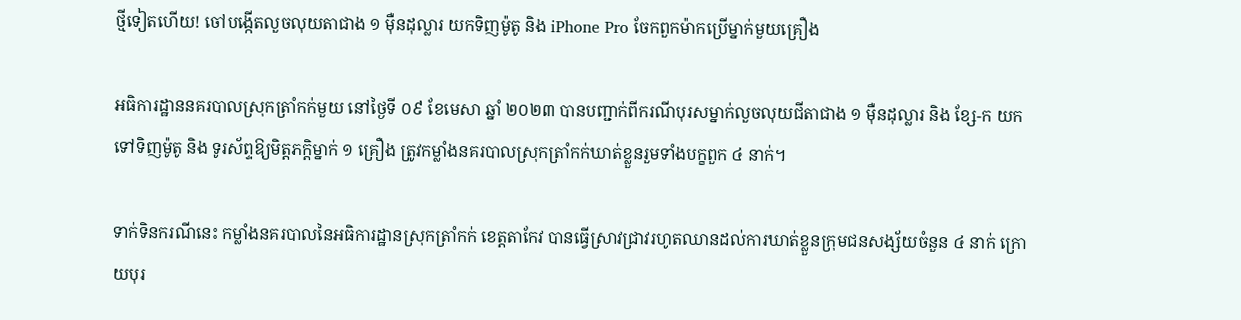ថ្មីទៀតហើយ! ចៅបង្កើតលួចលុយតាជាង ១ ម៉ឺនដុល្លារ យកទិញម៉ូតូ និង iPhone Pro ចែកពួកម៉ាកប្រើម្នាក់មួយគ្រឿង

អធិការដ្ឋាននគរបាលស្រុកត្រាំកក់មួយ នៅថ្ងៃទី ០៩ ខែមេសា ឆ្នាំ ២០២៣ បានបញ្ជាក់ពីករណីបុរសម្នាក់លួចលុយជីតាជាង ១ ម៉ឺនដុល្លារ និង ខ្សែ-ក យកទៅទិញម៉ូតូ និង ទូរស័ព្ទឱ្យមិត្តភក្តិម្នាក់ ១ គ្រឿង ត្រូវកម្លាំងនគរបាលស្រុកត្រាំកក់ឃាត់ខ្លួនរួមទាំងបក្ខពួក ៤ នាក់។

ទាក់ទិនករណីនេះ កម្លាំងនគរបាលនៃអធិការដ្ឋានស្រុកត្រាំកក់ ខេត្តតាកែវ បានធ្វើស្រាវជ្រាវរហូតឈានដល់ការឃាត់ខ្លួនក្រុមជនសង្ស័យចំនួន ៤ នាក់ ក្រោយបុរ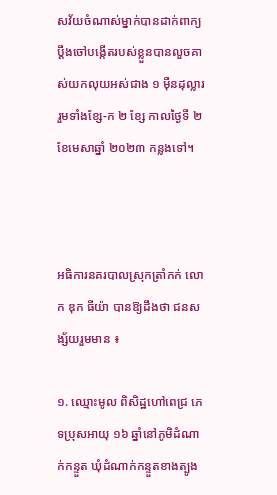សវ័យចំណាស់ម្នាក់បានដាក់ពាក្យប្តឹងចៅបង្កើតរបស់ខ្លួនបានលួចគាស់យកលុយអស់ជាង ១ ម៉ឺនដុល្លារ រួមទាំងខ្សែ-ក ២ ខ្សែ កាលថ្ងៃទី ២ ខែមេសាឆ្នាំ ២០២៣ កន្លងទៅ។



អធិការនគរបាលស្រុកត្រាំកក់ លោក ឌុក ធីយ៉ា បានឱ្យដឹងថា ជនសង្ស័យរួមមាន ៖

១. ឈ្មោះមូល ពិសិដ្ឋហៅពេជ្រ ភេទប្រុសអាយុ ១៦ ឆ្នាំនៅភូមិដំណាក់កន្ទួត ឃុំដំណាក់កន្ទួតខាងត្បូង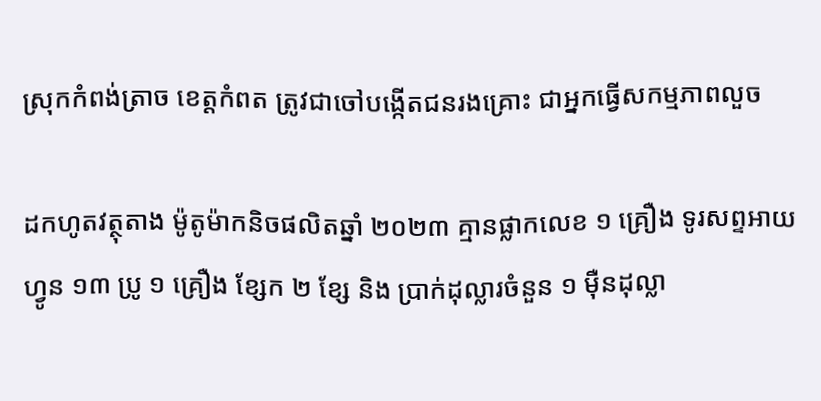ស្រុកកំពង់ត្រាច ខេត្តកំពត ត្រូវជាចៅបង្កើតជនរងគ្រោះ ជាអ្នកធ្វើសកម្មភាពលួច

ដកហូតវត្ថុតាង ម៉ូតូម៉ាកនិចផលិតឆ្នាំ ២០២៣ គ្មានផ្លាកលេខ ១ គ្រឿង ទូរសព្ទអាយហ្វូន ១៣ ប្រូ ១ គ្រឿង ខ្សែក ២ ខ្សែ និង ប្រាក់ដុល្លារចំនួន ១ ម៉ឺនដុល្លា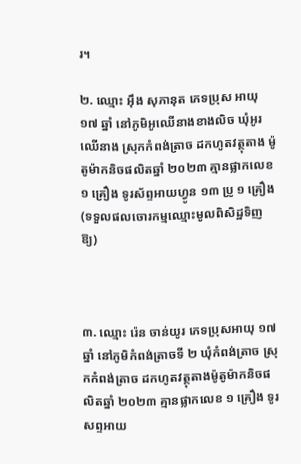រ។

២. ឈ្មោះ អ៊ឹង សុភានុត ភេទប្រុស អាយុ ១៧ ឆ្នាំ នៅភូមិអូឈើនាងខាងលិច ឃុំអូរឈើនាង ស្រុកកំពង់ត្រាច ដកហូតវត្ថុតាង ម៉ូតូម៉ាកនិចផលិតឆ្នាំ ២០២៣ គ្មានផ្លាកលេខ ១ គ្រឿង ទូរស័ព្ទអាយហ្វូន ១៣ ប្រូ ១ គ្រឿង (ទទួលផលចោរកម្មឈ្មោះមូលពិសិដ្ឋទិញឱ្យ)



៣. ឈ្មោះ រ៉េន ចាន់យូរ ភេទប្រុសអាយុ ១៧ ឆ្នាំ នៅភូមិកំពង់ត្រាចទី ២ ឃុំកំពង់ត្រាច ស្រុកកំពង់ត្រាច ដកហូតវត្ថុតាងម៉ូតូម៉ាកនិចផលិតឆ្នាំ ២០២៣ គ្មានផ្លាកលេខ ១ គ្រឿង ទូរសព្ទអាយ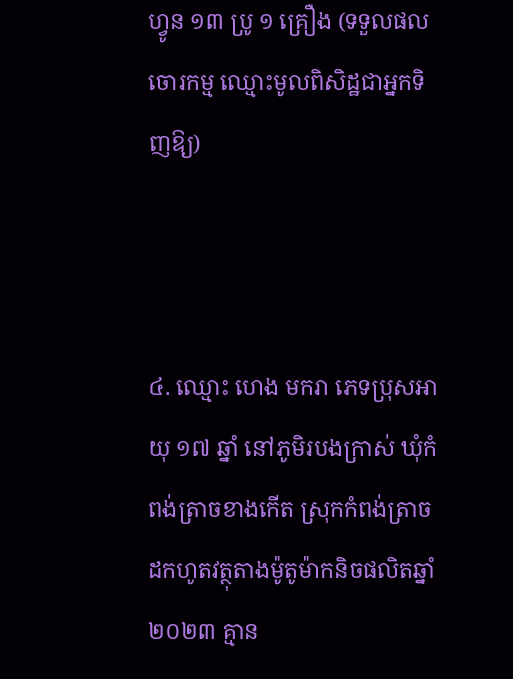ហ្វូន ១៣ ប្រូ ១ គ្រឿង (ទទួលផលចោរកម្ម ឈ្មោះមូលពិសិដ្ឋជាអ្នកទិញឱ្យ)



៤. ឈ្មោះ ហេង មករា ភេទប្រុសអាយុ ១៧ ឆ្នាំ នៅភូមិរបងក្រាស់ ឃុំកំពង់ត្រាចខាងកើត ស្រុកកំពង់ត្រាច ដកហូតវត្ថុតាងម៉ូតូម៉ាកនិចផលិតឆ្នាំ ២០២៣ គ្មាន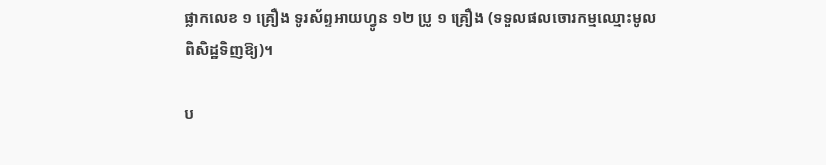ផ្លាកលេខ ១ គ្រឿង ទូរស័ព្ទអាយហ្វូន ១២ ប្រូ ១ គ្រឿង (ទទួលផលចោរកម្មឈ្មោះមូលពិសិដ្ឋទិញឱ្យ)។

ប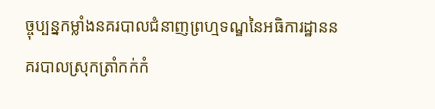ច្ចុប្បន្នកម្លាំងនគរបាលជំនាញព្រហ្មទណ្ឌនៃអធិការដ្ឋាននគរបាលស្រុកត្រាំកក់កំ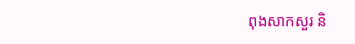ពុងសាកសួរ និ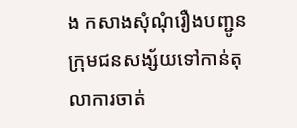ង កសាងសុំណុំរឿងបញ្ជូនក្រុមជនសង្ស័យទៅកាន់តុលាការចាត់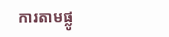ការតាមផ្លូ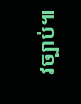វច្បាប់៕